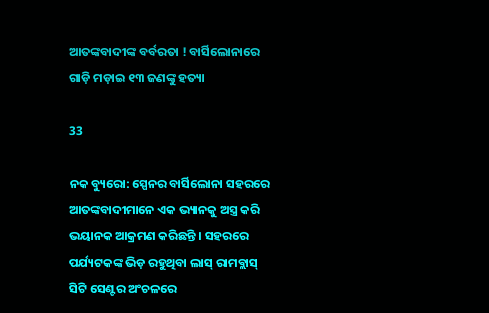ଆତଙ୍କବାଦୀଙ୍କ ବର୍ବରତା ! ବାର୍ସିଲୋନାରେ ଗାଡ଼ି ମଡ଼ାଇ ୧୩ ଜଣଙ୍କୁ ହତ୍ୟା

33

ନକ ବ୍ୟୁରୋ: ସ୍ପେନର ବାର୍ସିଲୋନା ସହରରେ ଆତଙ୍କବାଦୀମାନେ ଏକ ଭ୍ୟାନକୁ ଅସ୍ତ୍ର କରି ଭୟାନକ ଆକ୍ରମଣ କରିଛନ୍ତି । ସହରରେ ପର୍ଯ୍ୟଟକଙ୍କ ଭିଡ଼ ରହୁଥିବା ଲାସ୍ ରାମବ୍ଲାସ୍ ସିଟି ସେଣ୍ଟର ଅଂଚଳରେ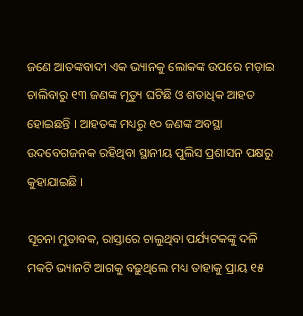ଜଣେ ଆତଙ୍କବାଦୀ ଏକ ଭ୍ୟାନକୁ ଲୋକଙ୍କ ଉପରେ ମଡ଼ାଇ ଚାଲିବାରୁ ୧୩ ଜଣଙ୍କ ମୃତ୍ୟୁ ଘଟିଛି ଓ ଶତାଧିକ ଆହତ ହୋଇଛନ୍ତି । ଆହତଙ୍କ ମଧ୍ୟରୁ ୧୦ ଜଣଙ୍କ ଅବସ୍ଥା ଉଦବେଗଜନକ ରହିଥିବା ସ୍ଥାନୀୟ ପୁଲିସ ପ୍ରଶାସନ ପକ୍ଷରୁ କୁହାଯାଇଛି ।

ସୂଚନା ମୁତାବକ, ରାସ୍ତାରେ ଚାଲୁଥିବା ପର୍ଯ୍ୟଟକଙ୍କୁ ଦଳି ମକଚି ଭ୍ୟାନଟି ଆଗକୁ ବଢ଼ୁଥିଲେ ମଧ୍ୟ ତାହାକୁ ପ୍ରାୟ ୧୫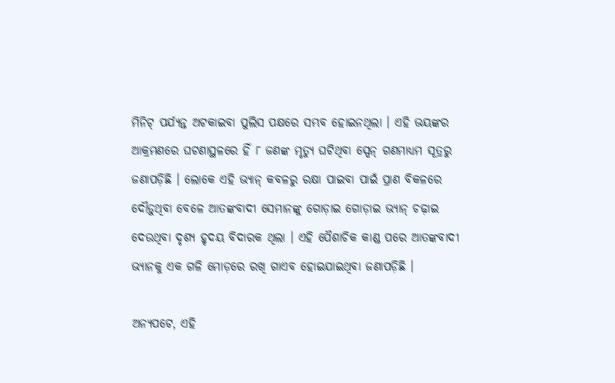ମିନିଟ୍ ପର୍ଯ୍ୟନ୍ତ ଅଟକାଇବା ପୁଲିସ ପକ୍ଷରେ ସମ୍ଭବ ହୋଇନଥିଲା । ଏହି ଭୟଙ୍କର ଆକ୍ରମଣରେ ଘଟଣାସ୍ଥଳରେ ହିଁ ୮ ଜଣଙ୍କ ମୃତ୍ୟୁ ଘଟିଥିବା ସ୍ପେନ୍ ଗଣମାଧ୍ୟମ ସୂତ୍ରରୁ ଜଣାପଡ଼ିଛି । ଲୋକେ ଏହି ଭ୍ୟାନ୍ କବଳରୁ ରକ୍ଷା ପାଇବା ପାଇଁ ପ୍ରାଣ ବିକଳରେ ଦୌଡ଼ୁଥିବା ବେଳେ ଆତଙ୍କବାଦୀ ସେମାନଙ୍କୁ ଗୋଡ଼ାଇ ଗୋଡ଼ାଇ ଭ୍ୟାନ୍ ଚଢ଼ାଇ ଦେଉଥିବା ଦୃଶ୍ୟ ହୃଦୟ ବିଦାରକ ଥିଲା । ଏହି ପୈଶାଚିକ କାଣ୍ଡ ପରେ ଆତଙ୍କବାଦୀ ଭ୍ୟାନକୁ ଏକ ଗଳି ମୋଡ଼ରେ ରଖି ଗାଏବ ହୋଇଯାଇଥିବା ଜଣାପଡ଼ିଛି ।

ଅନ୍ୟପଟେ, ଏହି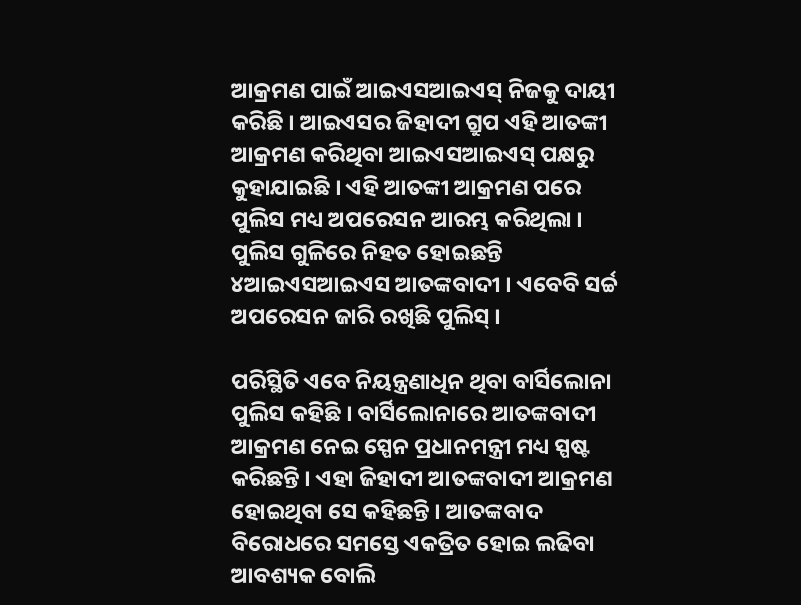ଆକ୍ରମଣ ପାଇଁ ଆଇଏସଆଇଏସ୍ ନିଜକୁ ଦାୟୀ କରିଛି । ଆଇଏସର ଜିହାଦୀ ଗ୍ରୁପ ଏହି ଆତଙ୍କୀ ଆକ୍ରମଣ କରିଥିବା ଆଇଏସଆଇଏସ୍ ପକ୍ଷରୁ କୁହାଯାଇଛି । ଏହି ଆତଙ୍କୀ ଆକ୍ରମଣ ପରେ ପୁଲିସ ମଧ୍ୟ ଅପରେସନ ଆରମ୍ଭ କରିଥିଲା । ପୁଲିସ ଗୁଳିରେ ନିହତ ହୋଇଛନ୍ତି ୪ଆଇଏସଆଇଏସ ଆତଙ୍କବାଦୀ । ଏବେବି ସର୍ଚ୍ଚ ଅପରେସନ ଜାରି ରଖିଛି ପୁଲିସ୍ ।

ପରିସ୍ଥିତି ଏବେ ନିୟନ୍ତ୍ରଣାଧିନ ଥିବା ବାର୍ସିଲୋନା ପୁଲିସ କହିଛି । ବାର୍ସିଲୋନାରେ ଆତଙ୍କବାଦୀ ଆକ୍ରମଣ ନେଇ ସ୍ପେନ ପ୍ରଧାନମନ୍ତ୍ରୀ ମଧ୍ୟ ସ୍ପଷ୍ଟ କରିଛନ୍ତି । ଏହା ଜିହାଦୀ ଆତଙ୍କବାଦୀ ଆକ୍ରମଣ ହୋଇଥିବା ସେ କହିଛନ୍ତି । ଆତଙ୍କବାଦ ବିରୋଧରେ ସମସ୍ତେ ଏକତ୍ରିତ ହୋଇ ଲଢିବା ଆବଶ୍ୟକ ବୋଲି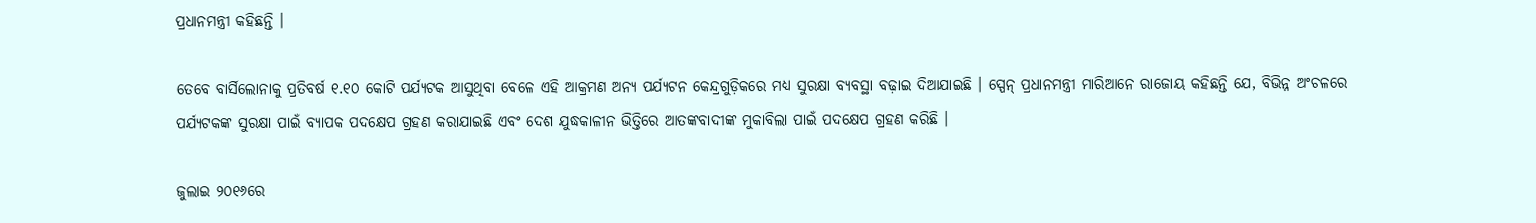ପ୍ରଧାନମନ୍ତ୍ରୀ କହିଛନ୍ତି ।

ତେବେ ବାର୍ସିଲୋନାକୁ ପ୍ରତିବର୍ଷ ୧.୧୦ କୋଟି ପର୍ଯ୍ୟଟକ ଆସୁଥିବା ବେଳେ ଏହି ଆକ୍ରମଣ ଅନ୍ୟ ପର୍ଯ୍ୟଟନ କେନ୍ଦ୍ରଗୁଡ଼ିକରେ ମଧ୍ୟ ସୁରକ୍ଷା ବ୍ୟବସ୍ଥା ବଢ଼ାଇ ଦିଆଯାଇଛି । ସ୍ପେନ୍ ପ୍ରଧାନମନ୍ତ୍ରୀ ମାରିଆନେ ରାଜୋୟ କହିଛନ୍ତି ଯେ, ବିଭିନ୍ନ ଅଂଚଳରେ ପର୍ଯ୍ୟଟକଙ୍କ ସୁରକ୍ଷା ପାଇଁ ବ୍ୟାପକ ପଦକ୍ଷେପ ଗ୍ରହଣ କରାଯାଇଛି ଏବଂ ଦେଶ ଯୁଦ୍ଧକାଳୀନ ଭିତ୍ତିରେ ଆତଙ୍କବାଦୀଙ୍କ ମୁକାବିଲା ପାଇଁ ପଦକ୍ଷେପ ଗ୍ରହଣ କରିଛି ।

ଜୁଲାଇ ୨୦୧୬ରେ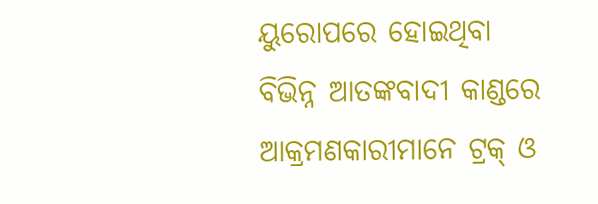ୟୁରୋପରେ ହୋଇଥିବା ବିଭିନ୍ନ ଆତଙ୍କବାଦୀ କାଣ୍ଡରେ ଆକ୍ରମଣକାରୀମାନେ ଟ୍ରକ୍ ଓ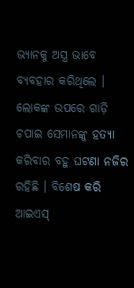ଭ୍ୟାନକୁ ଅସ୍ତ୍ର ଭାବେ ବ୍ୟବହାର କରିଥିଲେ । ଲୋକଙ୍କ ଉପରେ ଗାଡ଼ି ଚପାଇ ସେମାନଙ୍କୁ ହତ୍ୟା କରିବାର ବହୁ ଘଟଣା ନଜିର ରହିଛି । ବିଶେଷ କରି ଆଇଏସ୍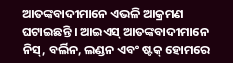ଆତଙ୍କବାଦୀମାନେ ଏଭଳି ଆକ୍ରମଣ ଘଟାଇଛନ୍ତି । ଆଇଏସ୍ ଆତଙ୍କବାଦୀମାନେ ନିସ୍, ବର୍ଲିନ, ଲଣ୍ଡନ ଏବଂ ଷ୍ଟକ୍ ହୋମରେ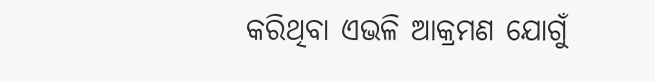କରିଥିବା ଏଭଳି ଆକ୍ରମଣ ଯୋଗୁଁ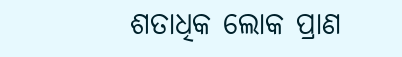ଶତାଧିକ ଲୋକ ପ୍ରାଣ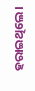ହରାଇଥିଲେ ।